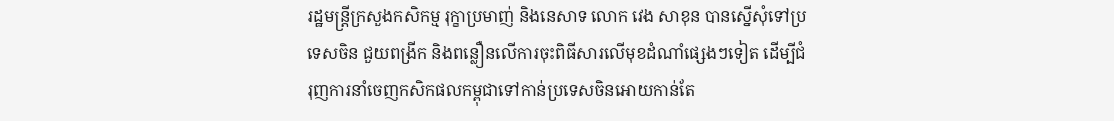រដ្ឋមន្ត្រីក្រសួងកសិកម្ម រុក្ខាប្រមាញ់ និងនេសាទ លោក វេង សាខុន បានស្នើសុំទៅប្រទេសចិន ជួយពង្រីក និងពន្លឿនលើការចុះពិធីសារលើមុខដំណាំផ្សេងៗទៀត ដើម្បីជំរុញការនាំចេញកសិកផលកម្ពុជាទៅកាន់ប្រទេសចិនអោយកាន់តែ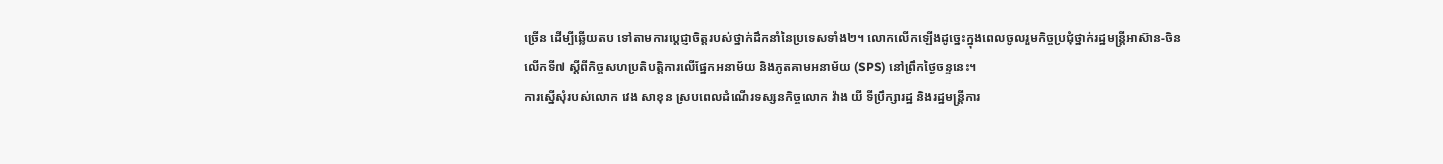ច្រើន ដើម្បីឆ្លើយតប ទៅតាមការប្តេជ្ញាចិត្តរបស់ថ្នាក់ដឹកនាំនៃប្រទេសទាំង២។ លោកលើកឡើងដូច្នេះក្នុងពេលចូលរួមកិច្ចប្រជុំថ្នាក់រដ្ឋមន្រ្តីអាស៊ាន-ចិន លើកទី៧ ស្តីពីកិច្ចសហប្រតិបត្តិការលើផ្នែកអនាម័យ និងភូតគាមអនាម័យ (SPS) នៅព្រឹកថ្ងៃចន្ទនេះ។
ការស្នើសុំរបស់លោក វេង សាខុន ស្របពេលដំណើរទស្សនកិច្ចលោក វ៉ាង យី ទីប្រឹក្សារដ្ឋ និងរដ្ឋមន្រ្តីការ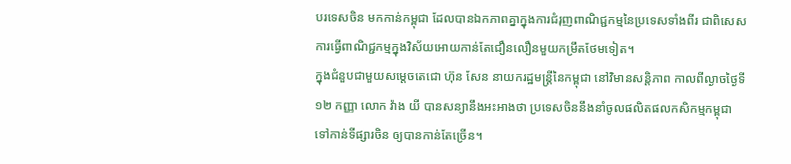បរទេសចិន មកកាន់កម្ពុជា ដែលបានឯកភាពគ្នាក្នុងការជំរុញពាណិជ្ជកម្មនៃប្រទេសទាំងពីរ ជាពិសេសការធ្វើពាណិជ្ជកម្មក្នុងវិស័យអោយកាន់តែជឿនលឿនមួយកម្រឹតថែមទៀត។
ក្នុងជំនួបជាមួយសម្តេចតេជោ ហ៊ុន សែន នាយករដ្ឋមន្រ្តីនៃកម្ពុជា នៅវិមានសន្តិភាព កាលពីល្ងាចថ្ងៃទី១២ កញ្ញា លោក វ៉ាង យី បានសន្យានឹងអះអាងថា ប្រទេសចិននឹងនាំចូលផលិតផលកសិកម្មកម្ពុជា ទៅកាន់ទីផ្សារចិន ឲ្យបានកាន់តែច្រើន។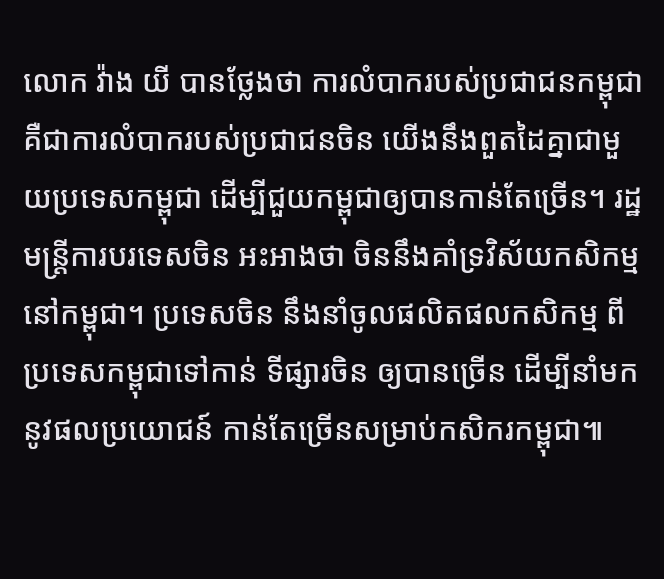លោក វ៉ាង យី បានថ្លែងថា ការលំបាករបស់ប្រជាជនកម្ពុជា គឺជាការលំបាករបស់ប្រជាជនចិន យើងនឹងពួតដៃគ្នាជាមួយប្រទេសកម្ពុជា ដើម្បីជួយកម្ពុជាឲ្យបានកាន់តែច្រើន។ រដ្ឋមន្ត្រីការបរទេសចិន អះអាងថា ចិននឹងគាំទ្រវិស័យកសិកម្មនៅកម្ពុជា។ ប្រទេសចិន នឹងនាំចូលផលិតផលកសិកម្ម ពីប្រទេសកម្ពុជាទៅកាន់ ទីផ្សារចិន ឲ្យបានច្រើន ដើម្បីនាំមកនូវផលប្រយោជន៍ កាន់តែច្រើនសម្រាប់កសិករកម្ពុជា៕